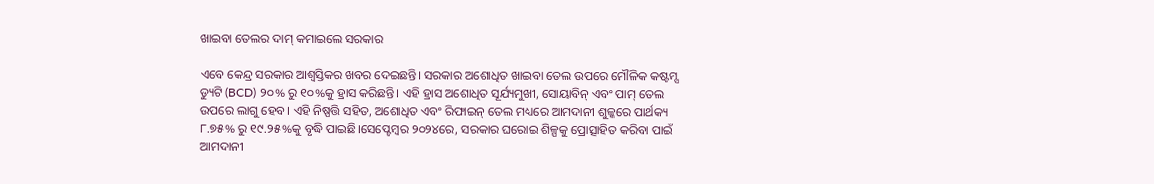ଖାଇବା ତେଲର ଦାମ୍ କମାଇଲେ ସରକାର

ଏବେ କେନ୍ଦ୍ର ସରକାର ଆଶ୍ୱସ୍ତିକର ଖବର ଦେଇଛନ୍ତି। ସରକାର ଅଶୋଧିତ ଖାଇବା ତେଲ ଉପରେ ମୌଳିକ କଷ୍ଟମ୍ସ ଡ୍ୟୁଟି (BCD) ୨୦% ରୁ ୧୦%କୁ ହ୍ରାସ କରିଛନ୍ତି। ଏହି ହ୍ରାସ ଅଶୋଧିତ ସୂର୍ଯ୍ୟମୁଖୀ, ସୋୟାବିନ୍ ଏବଂ ପାମ୍ ତେଲ ଉପରେ ଲାଗୁ ହେବ। ଏହି ନିଷ୍ପତ୍ତି ସହିତ, ଅଶୋଧିତ ଏବଂ ରିଫାଇନ୍ ତେଲ ମଧ୍ୟରେ ଆମଦାନୀ ଶୁଳ୍କରେ ପାର୍ଥକ୍ୟ ୮.୭୫% ରୁ ୧୯.୨୫%କୁ ବୃଦ୍ଧି ପାଇଛି।ସେପ୍ଟେମ୍ବର ୨୦୨୪ରେ, ସରକାର ଘରୋଇ ଶିଳ୍ପକୁ ପ୍ରୋତ୍ସାହିତ କରିବା ପାଇଁ ଆମଦାନୀ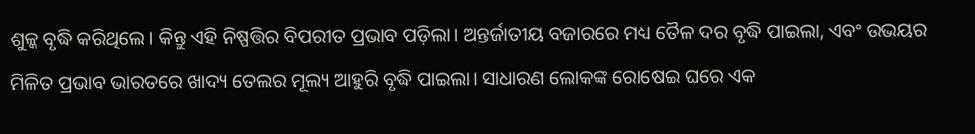ଶୁଳ୍କ ବୃଦ୍ଧି କରିଥିଲେ। କିନ୍ତୁ ଏହି ନିଷ୍ପତ୍ତିର ବିପରୀତ ପ୍ରଭାବ ପଡ଼ିଲା। ଅନ୍ତର୍ଜାତୀୟ ବଜାରରେ ମଧ୍ୟ ତୈଳ ଦର ବୃଦ୍ଧି ପାଇଲା, ଏବଂ ଉଭୟର ମିଳିତ ପ୍ରଭାବ ଭାରତରେ ଖାଦ୍ୟ ତେଲର ମୂଲ୍ୟ ଆହୁରି ବୃଦ୍ଧି ପାଇଲା। ସାଧାରଣ ଲୋକଙ୍କ ରୋଷେଇ ଘରେ ଏକ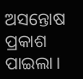ଅସନ୍ତୋଷ ପ୍ରକାଶ ପାଇଲା।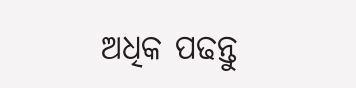ଅଧିକ ପଢନ୍ତୁ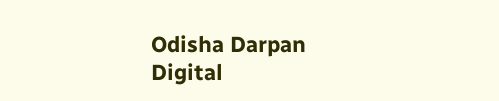Odisha Darpan Digital